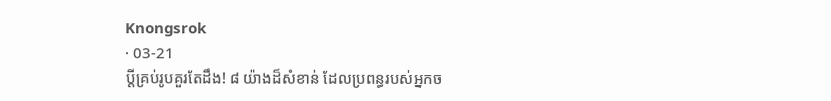Knongsrok
· 03-21
ប្ដីគ្រប់រូបគួរតែដឹង! ៨ យ៉ាងដ៏សំខាន់ ដែលប្រពន្ធរបស់អ្នកច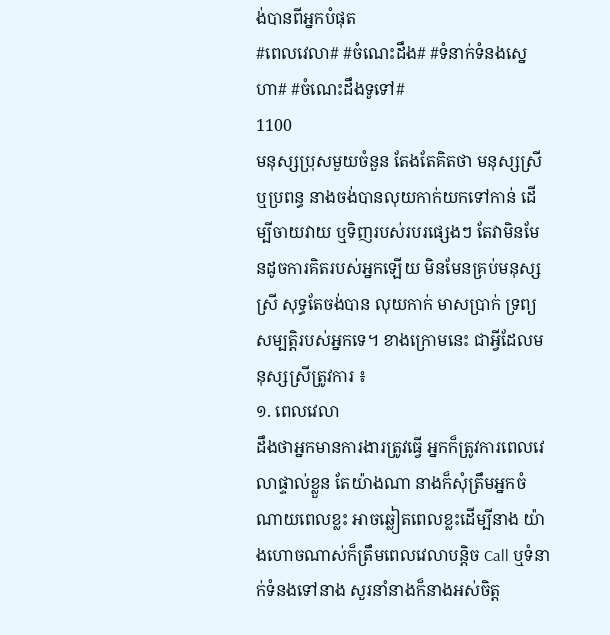ង់បានពីអ្នកបំផុត
#ពេលវេលា# #ចំណេះដឹង# #ទំនាក់ទំនងស្នេហា# #ចំណេះដឹងទូទៅ#
1100
មនុស្សប្រុសមួយចំនួន តែងតែគិតថា មនុស្សស្រី ឬប្រពន្ធ នាងចង់បានលុយកាក់យកទៅកាន់ ដើម្បីចាយវាយ ឬទិញរបស់របរផ្សេងៗ តែវាមិនមែនដូចការគិតរបស់អ្នកឡើយ មិនមែនគ្រប់មនុស្សស្រី សុទ្ធតែចង់បាន លុយកាក់ មាសប្រាក់ ទ្រព្យសម្បត្តិរបស់អ្នកទេ។ ខាងក្រោមនេះ ជាអ្វីដែលមនុស្សស្រីត្រូវការ ៖
១. ពេលវេលា
ដឹងថាអ្នកមានការងារត្រូវធ្វើ អ្នកក៏ត្រូវការពេលវេលាផ្ទាល់ខ្លួន តែយ៉ាងណា នាងក៏សុំត្រឹមអ្នកចំណាយពេលខ្លះ អាចឆ្លៀតពេលខ្លះដើម្បីនាង យ៉ាងហោចណាស់ក៏ត្រឹមពេលវេលាបន្តិច Call ឬទំនាក់ទំនងទៅនាង សួរនាំនាងក៏នាងអស់ចិត្ត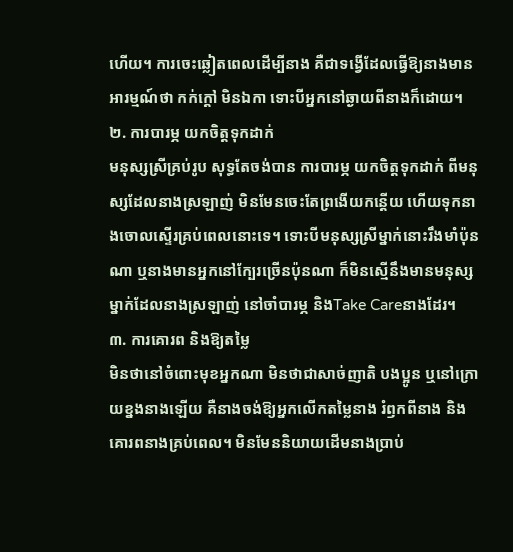ហើយ។ ការចេះឆ្លៀតពេលដើម្បីនាង គឺជាទង្វើដែលធ្វើឱ្យនាងមានអារម្មណ៍ថា កក់ក្ដៅ មិនឯកា ទោះបីអ្នកនៅឆ្ងាយពីនាងក៏ដោយ។
២. ការបារម្ភ យកចិត្តទុកដាក់
មនុស្សស្រីគ្រប់រូប សុទ្ធតែចង់បាន ការបារម្ភ យកចិត្តទុកដាក់ ពីមនុស្សដែលនាងស្រឡាញ់ មិនមែនចេះតែព្រងើយកន្តើយ ហើយទុកនាងចោលស្ទើរគ្រប់ពេលនោះទេ។ ទោះបីមនុស្សស្រីម្នាក់នោះរឹងមាំប៉ុនណា ឬនាងមានអ្នកនៅក្បែរច្រើនប៉ុនណា ក៏មិនស្មើនឹងមានមនុស្សម្នាក់ដែលនាងស្រឡាញ់ នៅចាំបារម្ភ និងTake Careនាងដែរ។
៣. ការគោរព និងឱ្យតម្លៃ
មិនថានៅចំពោះមុខអ្នកណា មិនថាជាសាច់ញាតិ បងប្អូន ឬនៅក្រោយខ្នងនាងឡើយ គឺនាងចង់ឱ្យអ្នកលើកតម្លៃនាង រំឭកពីនាង និងគោរពនាងគ្រប់ពេល។ មិនមែននិយាយដើមនាងប្រាប់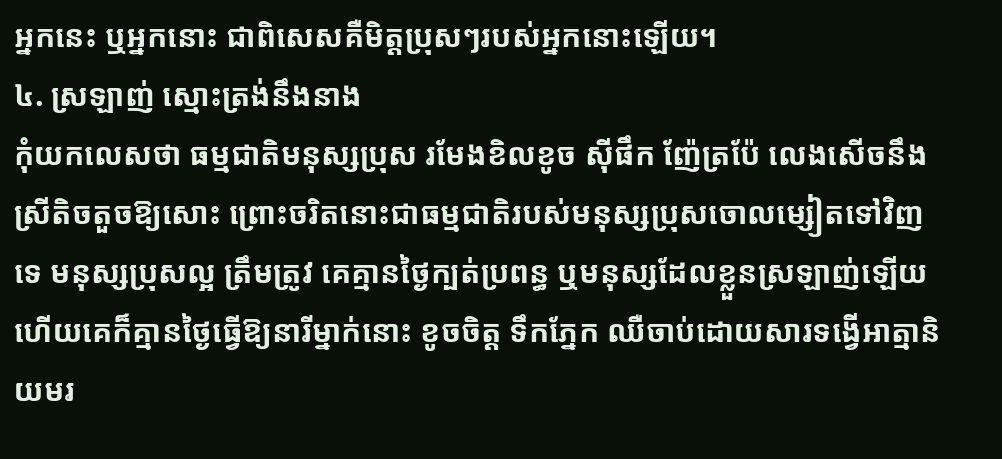អ្នកនេះ ឬអ្នកនោះ ជាពិសេសគឺមិត្តប្រុសៗរបស់អ្នកនោះឡើយ។
៤. ស្រឡាញ់ ស្មោះត្រង់នឹងនាង
កុំយកលេសថា ធម្មជាតិមនុស្សប្រុស រមែងខិលខូច ស៊ីផឹក ញ៉ែត្រប៉ែ លេងសើចនឹងស្រីតិចតួចឱ្យសោះ ព្រោះចរិតនោះជាធម្មជាតិរបស់មនុស្សប្រុសចោលម្សៀតទៅវិញទេ មនុស្សប្រុសល្អ ត្រឹមត្រូវ គេគ្មានថ្ងៃក្បត់ប្រពន្ធ ឬមនុស្សដែលខ្លួនស្រឡាញ់ឡើយ ហើយគេក៏គ្មានថ្ងៃធ្វើឱ្យនារីម្នាក់នោះ ខូចចិត្ត ទឹកភ្នែក ឈឺចាប់ដោយសារទង្វើអាត្មានិយមរ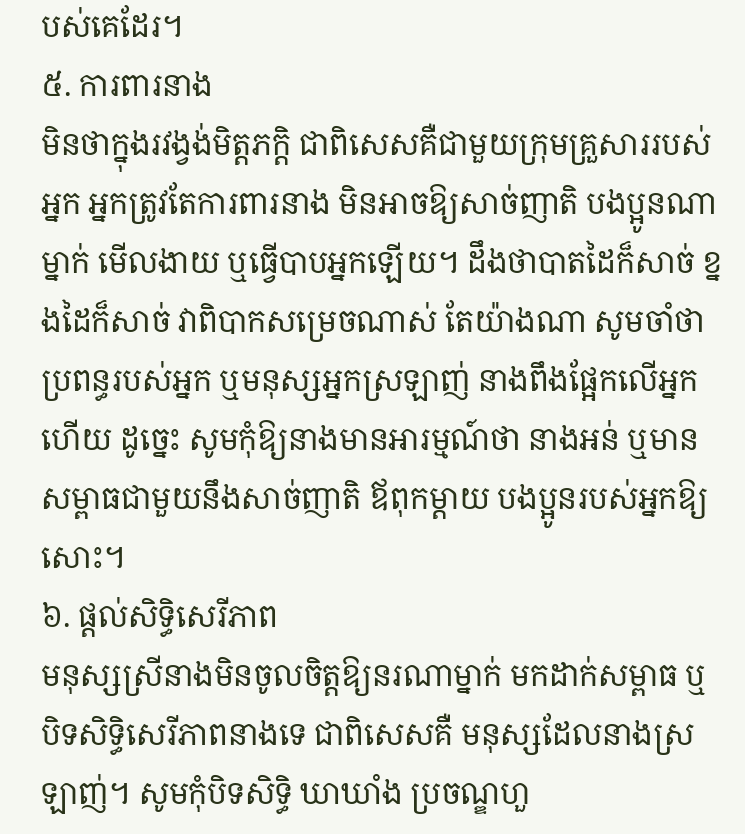បស់គេដែរ។
៥. ការពារនាង
មិនថាក្នុងរវង្វង់មិត្តភក្តិ ជាពិសេសគឺជាមួយក្រុមគ្រួសាររបស់អ្នក អ្នកត្រូវតែការពារនាង មិនអាចឱ្យសាច់ញាតិ បងប្អូនណាម្នាក់ មើលងាយ ឬធ្វើបាបអ្នកឡើយ។ ដឹងថាបាតដៃក៏សាច់ ខ្នងដៃក៏សាច់ វាពិបាកសម្រេចណាស់ តែយ៉ាងណា សូមចាំថា ប្រពន្ធរបស់អ្នក ឬមនុស្សអ្នកស្រឡាញ់ នាងពឹងផ្អែកលើអ្នកហើយ ដូច្នេះ សូមកុំឱ្យនាងមានអារម្មណ៍ថា នាងអន់ ឬមានសម្ពាធជាមួយនឹងសាច់ញាតិ ឪពុកម្ដាយ បងប្អូនរបស់អ្នកឱ្យសោះ។
៦. ផ្ដល់សិទ្ធិសេរីភាព
មនុស្សស្រីនាងមិនចូលចិត្តឱ្យនរណាម្នាក់ មកដាក់សម្ពាធ ឬបិទសិទ្ធិសេរីភាពនាងទេ ជាពិសេសគឺ មនុស្សដែលនាងស្រឡាញ់។ សូមកុំបិទសិទ្ធិ ឃាឃាំង ប្រចណ្ឌហួ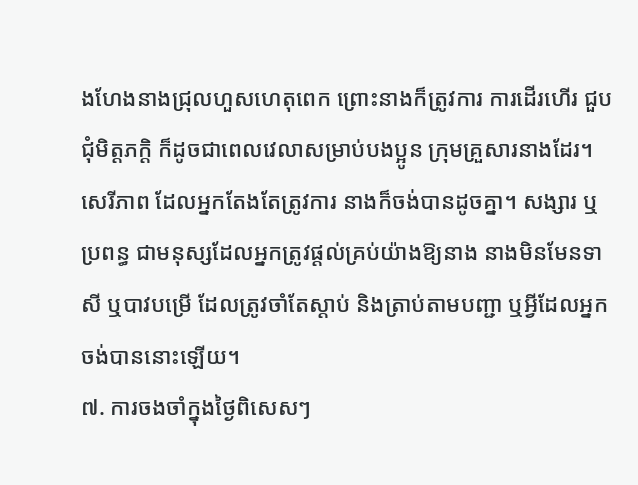ងហែងនាងជ្រុលហួសហេតុពេក ព្រោះនាងក៏ត្រូវការ ការដើរហើរ ជួបជុំមិត្តភក្តិ ក៏ដូចជាពេលវេលាសម្រាប់បងប្អូន ក្រុមគ្រួសារនាងដែរ។ សេរីភាព ដែលអ្នកតែងតែត្រូវការ នាងក៏ចង់បានដូចគ្នា។ សង្សារ ឬប្រពន្ធ ជាមនុស្សដែលអ្នកត្រូវផ្ដល់គ្រប់យ៉ាងឱ្យនាង នាងមិនមែនទាសី ឬបាវបម្រើ ដែលត្រូវចាំតែស្ដាប់ និងត្រាប់តាមបញ្ជា ឬអ្វីដែលអ្នកចង់បាននោះឡើយ។
៧. ការចងចាំក្នុងថ្ងៃពិសេសៗ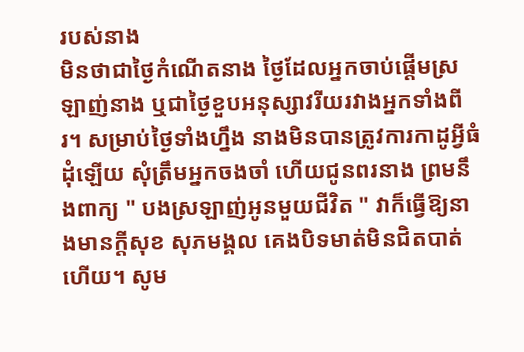របស់នាង
មិនថាជាថ្ងៃកំណើតនាង ថ្ងៃដែលអ្នកចាប់ផ្ដើមស្រឡាញ់នាង ឬជាថ្ងៃខួបអនុស្សាវរីយរវាងអ្នកទាំងពីរ។ សម្រាប់ថ្ងៃទាំងហ្នឹង នាងមិនបានត្រូវការកាដូអ្វីធំដុំឡើយ សុំត្រឹមអ្នកចងចាំ ហើយជូនពរនាង ព្រមនឹងពាក្យ " បងស្រឡាញ់អូនមួយជីវិត " វាក៏ធ្វើឱ្យនាងមានក្ដីសុខ សុភមង្គល គេងបិទមាត់មិនជិតបាត់ហើយ។ សូម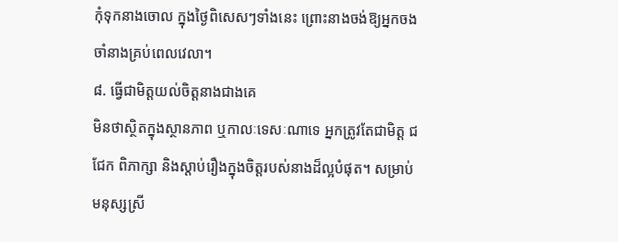កុំទុកនាងចោល ក្នុងថ្ងៃពិសេសៗទាំងនេះ ព្រោះនាងចង់ឱ្យអ្នកចងចាំនាងគ្រប់ពេលវេលា។
៨. ធ្វើជាមិត្តយល់ចិត្តនាងជាងគេ
មិនថាស្ថិតក្នុងស្ថានភាព ឬកាលៈទេសៈណាទេ អ្នកត្រូវតែជាមិត្ត ជជែក ពិភាក្សា និងស្ដាប់រឿងក្នុងចិត្តរបស់នាងដ៏ល្អបំផុត។ សម្រាប់មនុស្សស្រី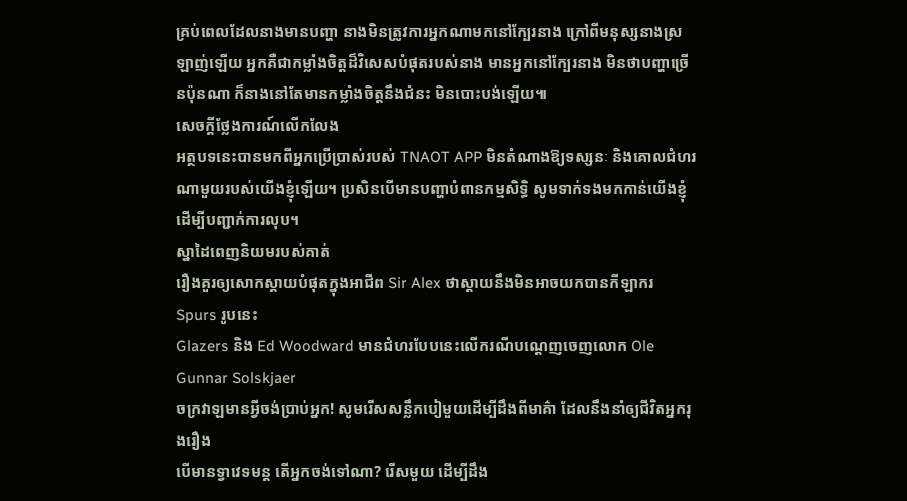គ្រប់ពេលដែលនាងមានបញ្ហា នាងមិនត្រូវការអ្នកណាមកនៅក្បែរនាង ក្រៅពីមនុស្សនាងស្រឡាញ់ឡើយ អ្នកគឺជាកម្លាំងចិត្តដ៏វិសេសបំផុតរបស់នាង មានអ្នកនៅក្បែរនាង មិនថាបញ្ហាច្រើនប៉ុនណា ក៏នាងនៅតែមានកម្លាំងចិត្តនឹងជំនះ មិនបោះបង់ឡើយ៕
សេចក្តីថ្លែងការណ៍លើកលែង
អត្ថបទនេះបានមកពីអ្នកប្រើប្រាស់របស់ TNAOT APP មិនតំណាងឱ្យទស្សនៈ និងគោលជំហរណាមួយរបស់យើងខ្ញុំឡើយ។ ប្រសិនបើមានបញ្ហាបំពានកម្មសិទ្ធិ សូមទាក់ទងមកកាន់យើងខ្ញុំដើម្បីបញ្ជាក់ការលុប។
ស្នាដៃពេញនិយមរបស់គាត់
រឿងគួរឲ្យសោកស្ដាយបំផុតក្នុងអាជីព Sir Alex ថាស្តាយនឹងមិនអាចយកបានកីឡាករ Spurs រូបនេះ
Glazers និង Ed Woodward មានជំហរបែបនេះលើករណីបណ្ដេញចេញលោក Ole Gunnar Solskjaer
ចក្រវាឡមានអ្វីចង់ប្រាប់អ្នក! សូមរើសសន្លឹកបៀមួយដើម្បីដឹងពីមាគ៌ា ដែលនឹងនាំឲ្យជីវិតអ្នករុងរឿង
បើមានទ្វាវេទមន្ត តើអ្នកចង់ទៅណា? រើសមួយ ដើម្បីដឹង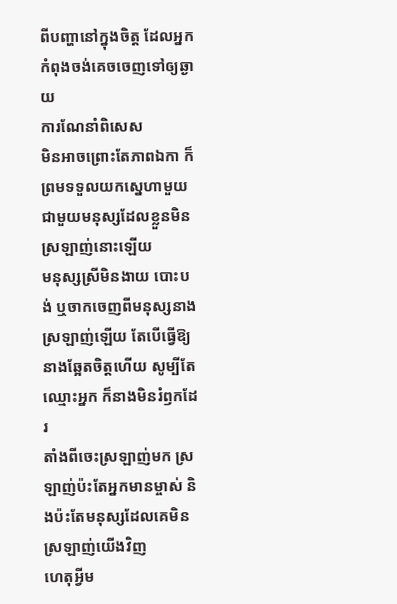ពីបញ្ហានៅក្នុងចិត្ត ដែលអ្នកកំពុងចង់គេចចេញទៅឲ្យឆ្ងាយ
ការណែនាំពិសេស
មិនអាចព្រោះតែភាពឯកា ក៏ព្រមទទួលយកស្នេហាមួយ ជាមួយមនុស្សដែលខ្លួនមិនស្រឡាញ់នោះឡើយ
មនុស្សស្រីមិនងាយ បោះបង់ ឬចាកចេញពីមនុស្សនាងស្រឡាញ់ឡើយ តែបើធ្វើឱ្យនាងឆ្អែតចិត្តហើយ សូម្បីតែឈ្មោះអ្នក ក៏នាងមិនរំឭកដែរ
តាំងពីចេះស្រឡាញ់មក ស្រឡាញ់ប៉ះតែអ្នកមានម្ចាស់ និងប៉ះតែមនុស្សដែលគេមិនស្រឡាញ់យើងវិញ
ហេតុអ្វីម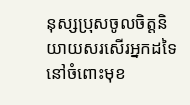នុស្សប្រុសចូលចិត្តនិយាយសរសើរអ្នកដទៃ នៅចំពោះមុខ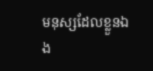មនុស្សដែលខ្លួនឯង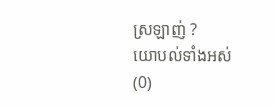ស្រឡាញ់ ?
យោបល់ទាំងអស់ (0)